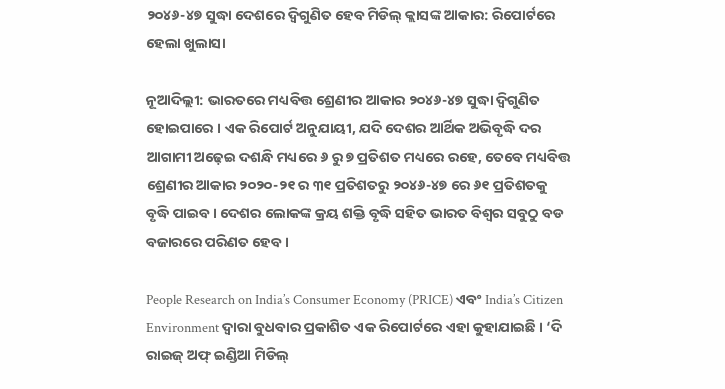୨୦୪୬-୪୭ ସୁଦ୍ଧା ଦେଶରେ ଦ୍ୱିଗୁଣିତ ହେବ ମିଡିଲ୍ କ୍ଲାସଙ୍କ ଆକାର: ରିପୋର୍ଟରେ ହେଲା ଖୁଲାସା

ନୂଆଦିଲ୍ଲୀ: ଭାରତରେ ମଧ୍ୟବିତ୍ତ ଶ୍ରେଣୀର ଆକାର ୨୦୪୬-୪୭ ସୁଦ୍ଧା ଦ୍ୱିଗୁଣିତ ହୋଇପାରେ । ଏକ ରିପୋର୍ଟ ଅନୁଯାୟୀ, ଯଦି ଦେଶର ଆର୍ଥିକ ଅଭିବୃଦ୍ଧି ଦର ଆଗାମୀ ଅଢ଼େଇ ଦଶନ୍ଧି ମଧ୍ୟରେ ୬ ରୁ ୭ ପ୍ରତିଶତ ମଧ୍ୟରେ ରହେ, ତେବେ ମଧ୍ୟବିତ୍ତ ଶ୍ରେଣୀର ଆକାର ୨୦୨୦-୨୧ ର ୩୧ ପ୍ରତିଶତରୁ ୨୦୪୬-୪୭ ରେ ୬୧ ପ୍ରତିଶତକୁ ବୃଦ୍ଧି ପାଇବ । ଦେଶର ଲୋକଙ୍କ କ୍ରୟ ଶକ୍ତି ବୃଦ୍ଧି ସହିତ ଭାରତ ବିଶ୍ୱର ସବୁଠୁ ବଡ ବଜାରରେ ପରିଣତ ହେବ ।

People Research on India’s Consumer Economy (PRICE) ଏବଂ India’s Citizen Environment ଦ୍ୱାରା ବୁଧବାର ପ୍ରକାଶିତ ଏକ ରିପୋର୍ଟରେ ଏହା କୁହାଯାଇଛି । ‘ଦି ରାଇଜ୍ ଅଫ୍ ଇଣ୍ଡିଆ ମିଡିଲ୍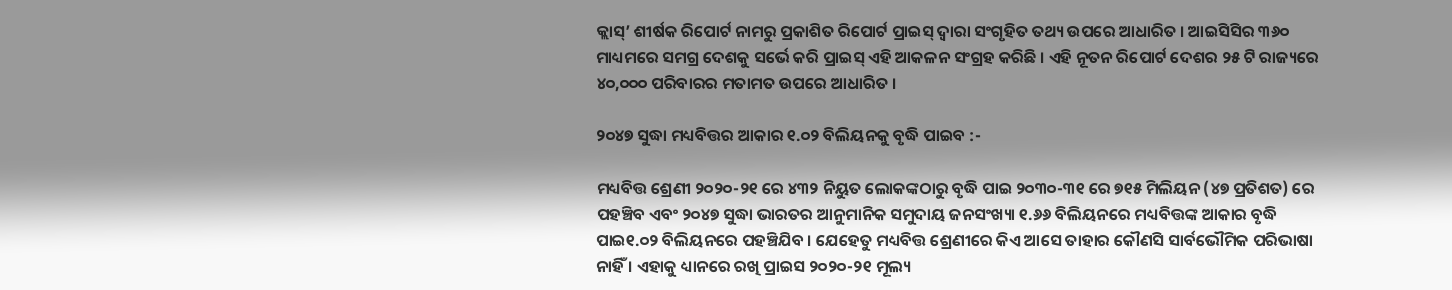କ୍ଲାସ୍’ ଶୀର୍ଷକ ରିପୋର୍ଟ ନାମରୁ ପ୍ରକାଶିତ ରିପୋର୍ଟ ପ୍ରାଇସ୍ ଦ୍ୱାରା ସଂଗୃହିତ ତଥ୍ୟ ଉପରେ ଆଧାରିତ । ଆଇସିସିର ୩୬୦ ମାଧ୍ୟମରେ ସମଗ୍ର ଦେଶକୁ ସର୍ଭେ କରି ପ୍ରାଇସ୍ ଏହି ଆକଳନ ସଂଗ୍ରହ କରିଛି । ଏହି ନୂତନ ରିପୋର୍ଟ ଦେଶର ୨୫ ଟି ରାଜ୍ୟରେ ୪୦,୦୦୦ ପରିବାରର ମତାମତ ଉପରେ ଆଧାରିତ ।

୨୦୪୭ ସୁଦ୍ଧା ମଧ୍ୟବିତ୍ତର ଆକାର ୧.୦୨ ବିଲିୟନକୁ ବୃଦ୍ଧି ପାଇବ :-

ମଧ୍ୟବିତ୍ତ ଶ୍ରେଣୀ ୨୦୨୦-୨୧ ରେ ୪୩୨ ନିୟୁତ ଲୋକଙ୍କଠାରୁ ବୃଦ୍ଧି ପାଇ ୨୦୩୦-୩୧ ରେ ୭୧୫ ମିଲିୟନ (୪୭ ପ୍ରତିଶତ) ରେ ପହଞ୍ଚିବ ଏବଂ ୨୦୪୭ ସୁଦ୍ଧା ଭାରତର ଆନୁମାନିକ ସମୁଦାୟ ଜନସଂଖ୍ୟା ୧.୬୬ ବିଲିୟନରେ ମଧ୍ୟବିତ୍ତଙ୍କ ଆକାର ବୃଦ୍ଧି ପାଇ୧.୦୨ ବିଲିୟନରେ ପହଞ୍ଚିଯିବ । ଯେହେତୁ ମଧ୍ୟବିତ୍ତ ଶ୍ରେଣୀରେ କିଏ ଆସେ ତାହାର କୌଣସି ସାର୍ବଭୌମିକ ପରିଭାଷା ନାହିଁ । ଏହାକୁ ଧ୍ୟାନରେ ରଖି ପ୍ରାଇସ ୨୦୨୦-୨୧ ମୂଲ୍ୟ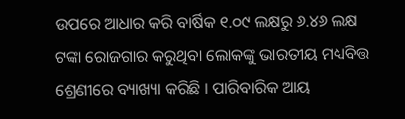ଉପରେ ଆଧାର କରି ବାର୍ଷିକ ୧.୦୯ ଲକ୍ଷରୁ ୬.୪୬ ଲକ୍ଷ ଟଙ୍କା ରୋଜଗାର କରୁଥିବା ଲୋକଙ୍କୁ ଭାରତୀୟ ମଧ୍ୟବିତ୍ତ ଶ୍ରେଣୀରେ ବ୍ୟାଖ୍ୟା କରିଛି । ପାରିବାରିକ ଆୟ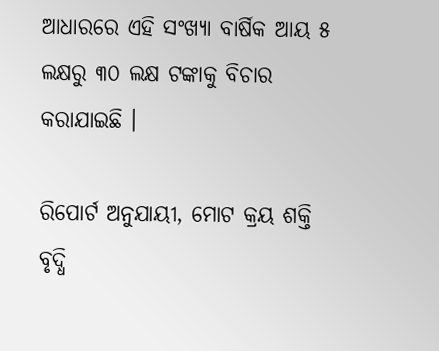ଆଧାରରେ ଏହି ସଂଖ୍ୟା ବାର୍ଷିକ ଆୟ ୫ ଲକ୍ଷରୁ ୩୦ ଲକ୍ଷ ଟଙ୍କାକୁ ବିଚାର କରାଯାଇଛି ।

ରିପୋର୍ଟ ଅନୁଯାୟୀ, ମୋଟ କ୍ରୟ ଶକ୍ତି ବୃଦ୍ଧି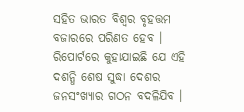ସହିତ ଭାରତ ବିଶ୍ୱର ବୃହତ୍ତମ ବଜାରରେ ପରିଣତ ହେବ । ରିପୋର୍ଟରେ କୁହାଯାଇଛି ଯେ ଏହି ଦଶନ୍ଧି ଶେଷ ସୁଦ୍ଧା ଦେଶର ଜନସଂଖ୍ୟାର ଗଠନ ବଦଳିଯିବ ।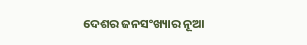ଦେଶର ଜନସଂଖ୍ୟାର ନୂଆ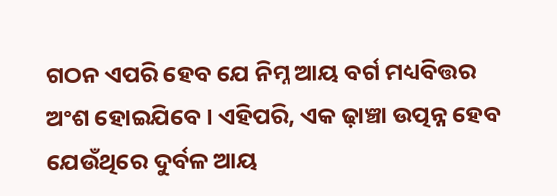ଗଠନ ଏପରି ହେବ ଯେ ନିମ୍ନ ଆୟ ବର୍ଗ ମଧ୍ୟବିତ୍ତର ଅଂଶ ହୋଇଯିବେ । ଏହିପରି, ଏକ ଢ଼ାଞ୍ଚା ଉତ୍ପନ୍ନ ହେବ ଯେଉଁଥିରେ ଦୁର୍ବଳ ଆୟ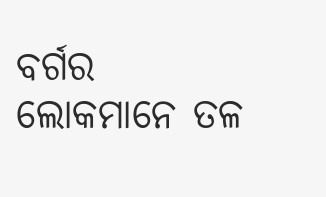ବର୍ଗର ଲୋକମାନେ ତଳ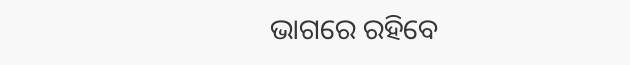ଭାଗରେ ରହିବେ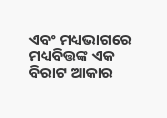ଏବଂ ମଧ୍ୟଭାଗରେ ମଧ୍ୟବିତ୍ତଙ୍କ ଏକ ବିରାଟ ଆକାର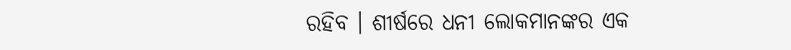ରହିବ । ଶୀର୍ଷରେ ଧନୀ ଲୋକମାନଙ୍କର ଏକ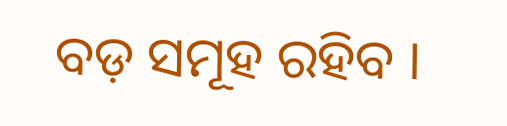ବଡ଼ ସମୂହ ରହିବ ।